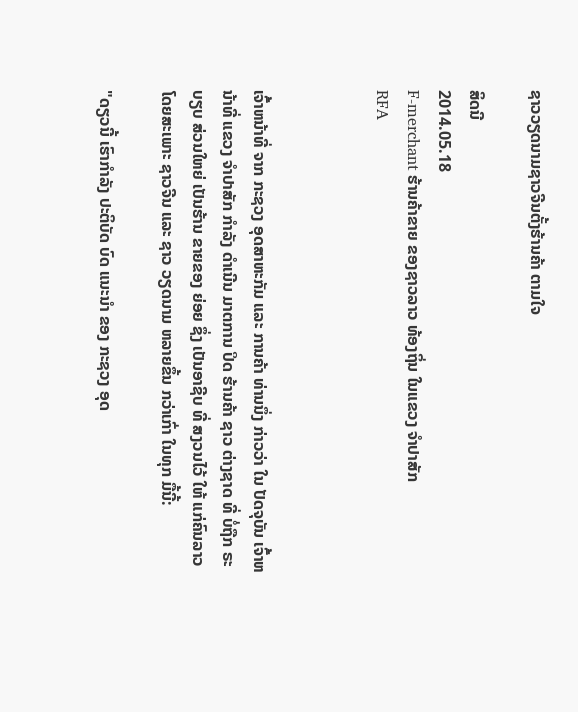ຊາວວຽດນາມຊາວຈີນຕັ້ງຮ້ານຄ້າ ຕາມໃຈ

ສິດນີ
2014.05.18
F-merchant ຮ້ານຄ້າຂາຍ ຂອງຊາວລາວ ທ້ອງຖິ່ນ ໃນແຂວງ ຈໍາປາສັກ
RFA



ເຈົ້າຫນ້າທີ່ ຈາກ ກະຊວງ ອຸດສາຫະກັມ ແລະ ການຄ້າ ທ່ານນຶ່ງ ກ່າວວ່າ ໃນ ປັດຈຸບັນ ເຈົ້າຫນ້າທີ່ ແຂວງ ຈຳປາສັກ ກຳລັງ ດຳເນີນ ມາຕການ ປິດ ຮ້ານຄ້າ ຊາວ ຕ່າງຊາດ ທີ່ ບໍ່ຖືກ ຣະບຽບ ສ່ວນໃຫຍ່ ເປັນຮ້ານ ຂາຍຂອງ ຍ່ອຍ ຊຶ່ງ ເປັນອາຊີບ ທີ່ ສງວນໄວ້ ໃຫ້ ແກ່ຄົນລາວ ໂດຍສະເພາະ ຊາວຈີນ ແລະ ຊາວ ວຽດນາມ ຫລາຍຂຶ້ນ ກວ່າເກົ່າ ໃນທຸກ ມື້ນີ້:

"ດຽວນີ້ ເຮົາກຳລັງ ປະຕິບັດ ບົດ ແນະນຳ ຂອງ ກະຊວງ ອຸດ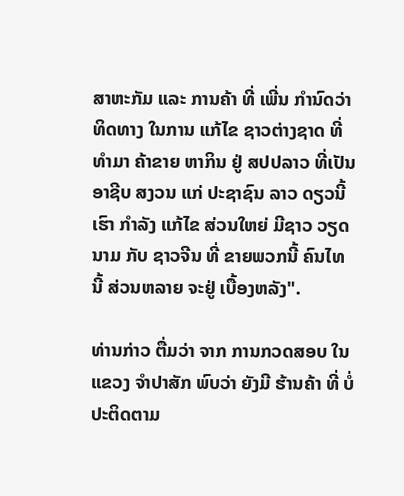ສາຫະກັມ ແລະ ການຄ້າ ທີ່ ເພີ່ນ ກຳນົດວ່າ ທິດທາງ ໃນການ ແກ້ໄຂ ຊາວຕ່າງຊາດ ທີ່ ທຳມາ ຄ້າຂາຍ ຫາກິນ ຢູ່ ສປປລາວ ທີ່ເປັນ ອາຊີບ ສງວນ ແກ່ ປະຊາຊົນ ລາວ ດຽວນີ້ ເຮົາ ກຳລັງ ແກ້ໄຂ ສ່ວນໃຫຍ່ ມີຊາວ ວຽດນາມ ກັບ ຊາວຈີນ ທີ່ ຂາຍພວກນີ້ ຄົນໄທ ນີ້ ສ່ວນຫລາຍ ຈະຢູ່ ເບື້ອງຫລັງ".

ທ່ານກ່າວ ຕື່ມວ່າ ຈາກ ການກວດສອບ ໃນ ແຂວງ ຈຳປາສັກ ພົບວ່າ ຍັງມີ ຮ້ານຄ້າ ທີ່ ບໍ່ ປະຕິດຕາມ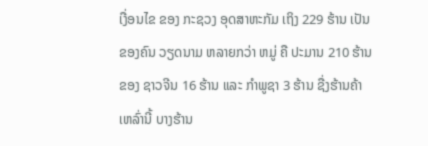ເງື່ອນໄຂ ຂອງ ກະຊວງ ອຸດສາຫະກັມ ເຖິງ 229 ຮ້ານ ເປັນ ຂອງຄົນ ວຽດນາມ ຫລາຍກວ່າ ຫມູ່ ຄື ປະມານ 210 ຮ້ານ ຂອງ ຊາວຈີນ 16 ຮ້ານ ແລະ ກຳພູຊາ 3 ຮ້ານ ຊື່ງຮ້ານຄ້າ ເຫລົ່ານີ້ ບາງຮ້ານ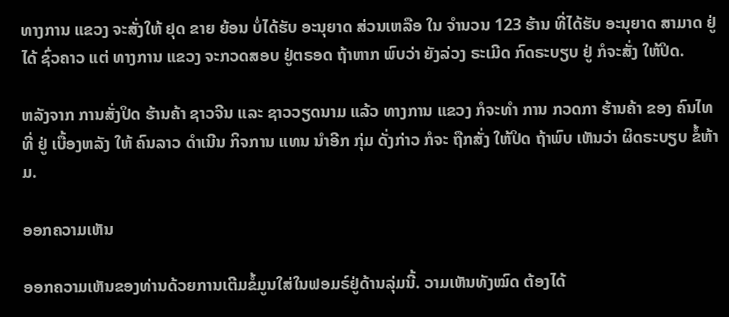ທາງການ ແຂວງ ຈະສັ່ງໃຫ້ ຢຸດ ຂາຍ ຍ້ອນ ບໍ່ໄດ້ຮັບ ອະນຸຍາດ ສ່ວນເຫລືອ ໃນ ຈຳນວນ 123 ຮ້ານ ທີ່ໄດ້ຮັບ ອະນຸຍາດ ສາມາດ ຢູ່ໄດ້ ຊົ່ວຄາວ ແຕ່ ທາງການ ແຂວງ ຈະກວດສອບ ຢູ່ຕຣອດ ຖ້າຫາກ ພົບວ່າ ຍັງລ່ວງ ຣະເມີດ ກົດຣະບຽບ ຢູ່ ກໍຈະສັ່ງ ໃຫ້ປິດ.

ຫລັງຈາກ ການສັ່ງປິດ ຮ້ານຄ້າ ຊາວຈີນ ແລະ ຊາວວຽດນາມ ແລ້ວ ທາງການ ແຂວງ ກໍຈະທຳ ການ ກວດກາ ຮ້ານຄ້າ ຂອງ ຄົນໄທ ທີ່ ຢູ່ ເບື້ອງຫລັງ ໃຫ້ ຄົນລາວ ດຳເນີນ ກິຈການ ແທນ ນຳອີກ ກຸ່ມ ດັ່ງກ່າວ ກໍຈະ ຖືກສັ່ງ ໃຫ້ປິດ ຖ້າພົບ ເຫັນວ່າ ຜິດຣະບຽບ ຂໍ້ຫ້າມ.

ອອກຄວາມເຫັນ

ອອກຄວາມເຫັນຂອງທ່ານດ້ວຍການເຕີມຂໍ້ມູນໃສ່ໃນຟອມຣ໌ຢູ່ດ້ານລຸ່ມນີ້. ວາມເຫັນທັງໝົດ ຕ້ອງໄດ້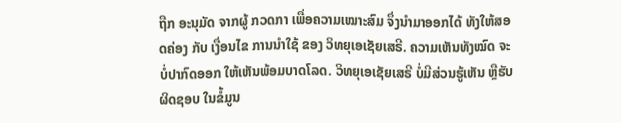ຖືກ ອະນຸມັດ ຈາກຜູ້ ກວດກາ ເພື່ອຄວາມເໝາະສົມ ຈຶ່ງນໍາມາອອກໄດ້ ທັງໃຫ້ສອດຄ່ອງ ກັບ ເງື່ອນໄຂ ການນຳໃຊ້ ຂອງ ວິທຍຸເອເຊັຍເສຣີ. ຄວາມເຫັນທັງໝົດ ຈະບໍ່ປາກົດອອກ ໃຫ້ເຫັນພ້ອມບາດໂລດ. ວິທຍຸເອເຊັຍເສຣີ ບໍ່ມີສ່ວນຮູ້ເຫັນ ຫຼືຮັບຜິດຊອບ ໃນຂໍ້ມູນ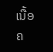ເນື້ອຄ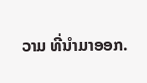ວາມ ທີ່ນໍາມາອອກ.